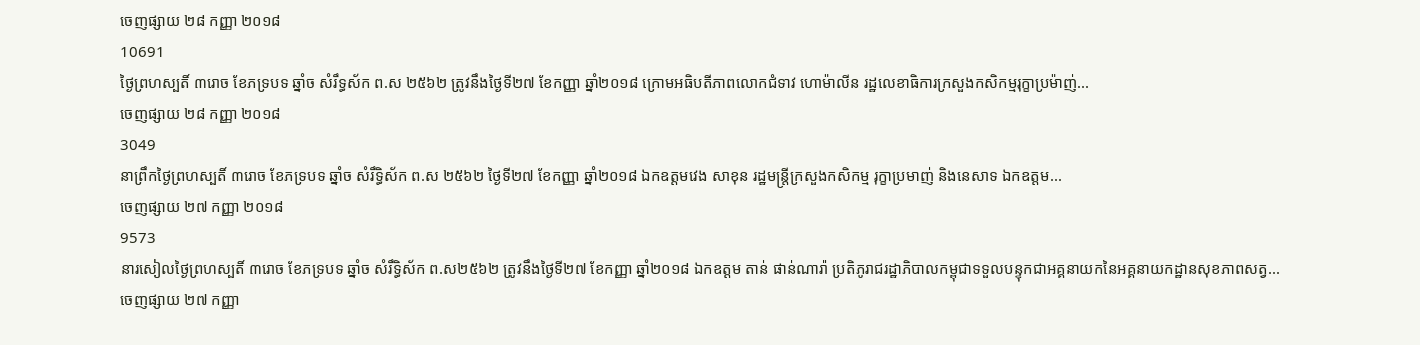ចេញផ្សាយ ២៨ កញ្ញា ២០១៨
10691
ថ្ងៃព្រហស្បតិ៍ ៣រោច ខែភទ្របទ ឆ្នាំច សំរឹទ្ធស័ក ព.ស ២៥៦២ ត្រូវនឹងថ្ងៃទី២៧ ខែកញ្ញា ឆ្នាំ២០១៨ ក្រោមអធិបតីភាពលោកជំទាវ ហោម៉ាលីន រដ្ឋលេខាធិការក្រសួងកសិកម្មរុក្ខាប្រម៉ាញ់...
ចេញផ្សាយ ២៨ កញ្ញា ២០១៨
3049
នាព្រឹកថ្ងៃព្រហស្បតិ៍ ៣រោច ខែភទ្របទ ឆ្នាំច សំរឹទ្ធិស័ក ព.ស ២៥៦២ ថ្ងៃទី២៧ ខែកញ្ញា ឆ្នាំ២០១៨ ឯកឧត្តមវេង សាខុន រដ្ឋមន្រ្តីក្រសួងកសិកម្ម រុក្ខាប្រមាញ់ និងនេសាទ ឯកឧត្តម...
ចេញផ្សាយ ២៧ កញ្ញា ២០១៨
9573
នារសៀលថ្ងៃព្រហស្បតិ៍ ៣រោច ខែភទ្របទ ឆ្នាំច សំរឹទ្ធិស័ក ព.ស២៥៦២ ត្រូវនឹងថ្ងៃទី២៧ ខែកញ្ញា ឆ្នាំ២០១៨ ឯកឧត្ដម តាន់ ផាន់ណារ៉ា ប្រតិភូរាជរដ្ឋាភិបាលកម្ពុជាទទួលបន្ទុកជាអគ្គនាយកនៃអគ្គនាយកដ្ឋានសុខភាពសត្វ...
ចេញផ្សាយ ២៧ កញ្ញា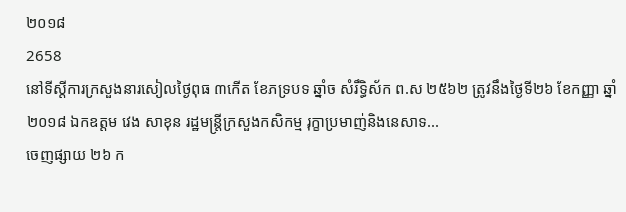២០១៨
2658
នៅទីស្តីការក្រសួងនារសៀលថ្ងៃពុធ ៣កើត ខែភទ្របទ ឆ្នាំច សំរឹទ្ធិស័ក ព.ស ២៥៦២ ត្រូវនឹងថ្ងៃទី២៦ ខែកញ្ញា ឆ្នាំ២០១៨ ឯកឧត្តម វេង សាខុន រដ្ឋមន្រ្តីក្រសួងកសិកម្ម រុក្ខាប្រមាញ់និងនេសាទ...
ចេញផ្សាយ ២៦ ក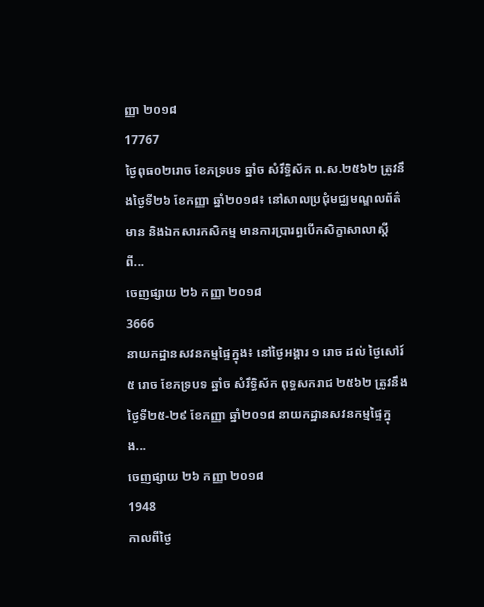ញ្ញា ២០១៨
17767
ថ្ងៃពុធ០២រោច ខែភទ្របទ ឆ្នាំច សំរឹទ្ធិស័ក ព.ស.២៥៦២ ត្រូវនឹងថ្ងៃទី២៦ ខែកញ្ញា ឆ្នាំ២០១៨៖ នៅសាលប្រជុំមជ្ឈមណ្ឌលព័ត៌មាន និងឯកសារកសិកម្ម មានការប្រារព្ធបើកសិក្ខាសាលាស្តីពី...
ចេញផ្សាយ ២៦ កញ្ញា ២០១៨
3666
នាយកដ្ឋានសវនកម្មផ្ទៃក្នុង៖ នៅថ្ងៃអង្គារ ១ រោច ដល់ ថ្ងៃសៅរ៍ ៥ រោច ខែភទ្របទ ឆ្នាំច សំរឹទ្ធិស័ក ពុទ្ធសករាជ ២៥៦២ ត្រូវនឹងថ្ងៃទី២៥-២៩ ខែកញ្ញា ឆ្នាំ២០១៨ នាយកដ្ឋានសវនកម្មផ្ទៃក្នុង...
ចេញផ្សាយ ២៦ កញ្ញា ២០១៨
1948
កាលពីថ្ងៃ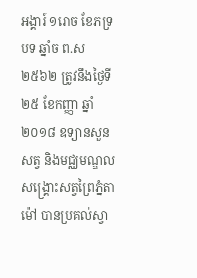អង្គារ៍ ១រោច ខែភទ្របទ ឆ្នាំច ព.ស ២៥៦២ ត្រូវនឹងថ្ងៃទី២៥ ខែកញ្ញា ឆ្នាំ២០១៨ ឧទ្យានសួនសត្វ និងមជ្ឈមណ្ឌលសង្គ្រោះសត្វព្រៃភ្នំតាម៉ៅ បានប្រគល់ស្វា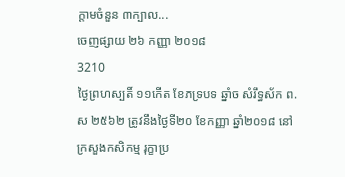ក្តាមចំនួន ៣ក្បាល...
ចេញផ្សាយ ២៦ កញ្ញា ២០១៨
3210
ថ្ងៃព្រហស្បតិ៍ ១១កើត ខែភទ្របទ ឆ្នាំច សំរឹទ្ធស័ក ព.ស ២៥៦២ ត្រូវនឹងថ្ងៃទី២០ ខែកញ្ញា ឆ្នាំ២០១៨ នៅក្រសួងកសិកម្ម រុក្ខាប្រ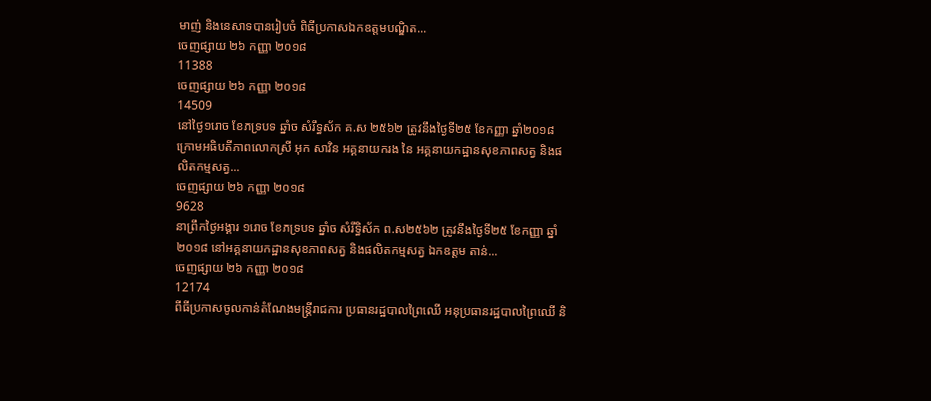មាញ់ និងនេសាទបានរៀបចំ ពិធីប្រកាសឯកឧត្តមបណ្ឌិត...
ចេញផ្សាយ ២៦ កញ្ញា ២០១៨
11388
ចេញផ្សាយ ២៦ កញ្ញា ២០១៨
14509
នៅថ្ងៃ១រោច ខែភទ្របទ ឆ្នាំច សំរឹទ្ធស័ក គ.ស ២៥៦២ ត្រូវនឹងថ្ងៃទី២៥ ខែកញ្ញា ឆ្នាំ២០១៨ ក្រោមអធិបតីភាពលោកស្រី អុក សាវិន អគ្គនាយករង នៃ អគ្គនាយកដ្ឋានសុខភាពសត្វ និងផលិតកម្មសត្វ...
ចេញផ្សាយ ២៦ កញ្ញា ២០១៨
9628
នាព្រឹកថ្ងៃអង្គារ ១រោច ខែភទ្របទ ឆ្នាំច សំរឹទ្ធិស័ក ព.ស២៥៦២ ត្រូវនឹងថ្ងៃទី២៥ ខែកញ្ញា ឆ្នាំ២០១៨ នៅអគ្គនាយកដ្ឋានសុខភាពសត្វ និងផលិតកម្មសត្វ ឯកឧត្តម តាន់...
ចេញផ្សាយ ២៦ កញ្ញា ២០១៨
12174
ពីធីប្រកាសចូលកាន់តំណែងមន្រ្តីរាជការ ប្រធានរដ្ឋបាលព្រៃឈើ អនុប្រធានរដ្ឋបាលព្រៃឈើ និ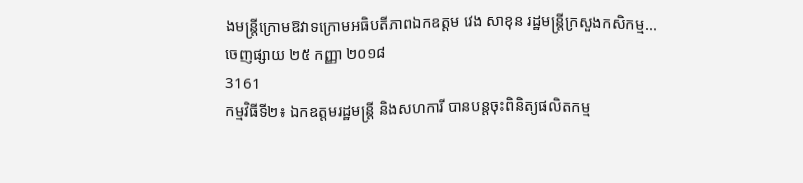ងមន្រ្តីក្រោមឱវាទក្រោមអធិបតីភាពឯកឧត្តម វេង សាខុន រដ្ឋមន្រ្តីក្រសួងកសិកម្ម...
ចេញផ្សាយ ២៥ កញ្ញា ២០១៨
3161
កម្មវិធីទី២៖ ឯកឧត្តមរដ្ឋមន្រ្តី និងសហការី បានបន្តចុះពិនិត្យផលិតកម្ម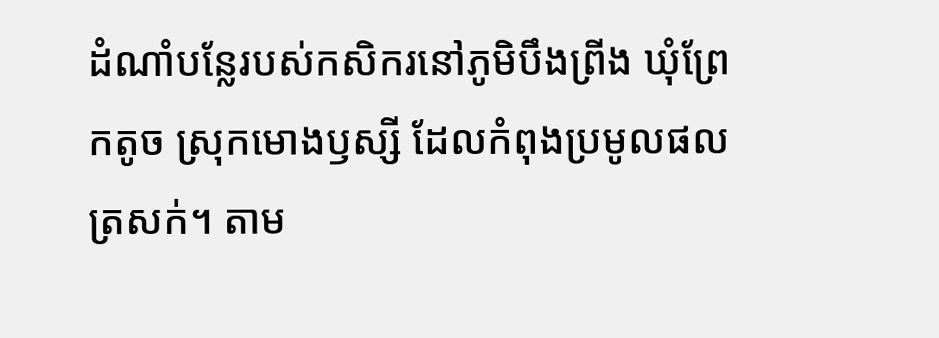ដំណាំបន្លែរបស់កសិករនៅភូមិបឹងព្រីង ឃុំព្រែកតូច ស្រុកមោងឫស្សី ដែលកំពុងប្រមូលផលត្រសក់។ តាម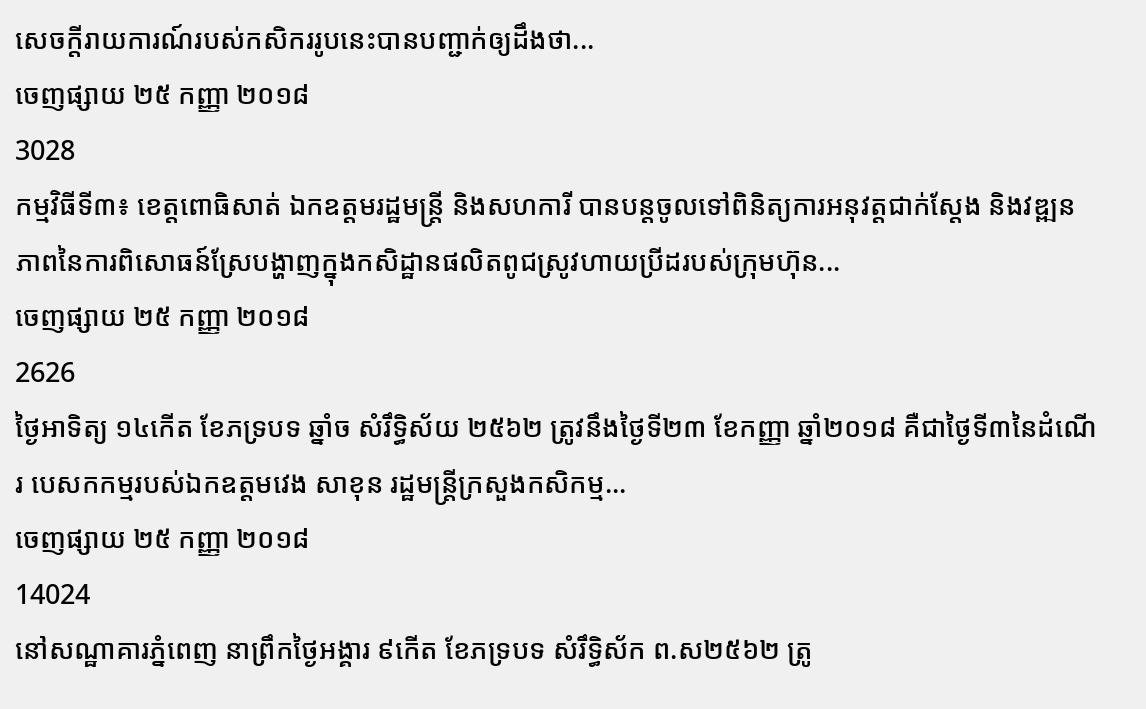សេចក្តីរាយការណ៍របស់កសិកររូបនេះបានបញ្ជាក់ឲ្យដឹងថា...
ចេញផ្សាយ ២៥ កញ្ញា ២០១៨
3028
កម្មវិធីទី៣៖ ខេត្តពោធិសាត់ ឯកឧត្តមរដ្ឋមន្រ្តី និងសហការី បានបន្តចូលទៅពិនិត្យការអនុវត្តជាក់ស្តែង និងវឌ្ឍនភាពនៃការពិសោធន៍ស្រែបង្ហាញក្នុងកសិដ្ឋានផលិតពូជស្រូវហាយប្រីដរបស់ក្រុមហ៊ុន...
ចេញផ្សាយ ២៥ កញ្ញា ២០១៨
2626
ថ្ងៃអាទិត្យ ១៤កើត ខែភទ្របទ ឆ្នាំច សំរឹទ្ធិស័យ ២៥៦២ ត្រូវនឹងថ្ងៃទី២៣ ខែកញ្ញា ឆ្នាំ២០១៨ គឺជាថ្ងៃទី៣នៃដំណើរ បេសកកម្មរបស់ឯកឧត្តមវេង សាខុន រដ្ឋមន្រ្តីក្រសួងកសិកម្ម...
ចេញផ្សាយ ២៥ កញ្ញា ២០១៨
14024
នៅសណ្ឋាគារភ្នំពេញ នាព្រឹកថ្ងៃអង្គារ ៩កើត ខែភទ្របទ សំរឹទ្ធិស័ក ព.ស២៥៦២ ត្រូ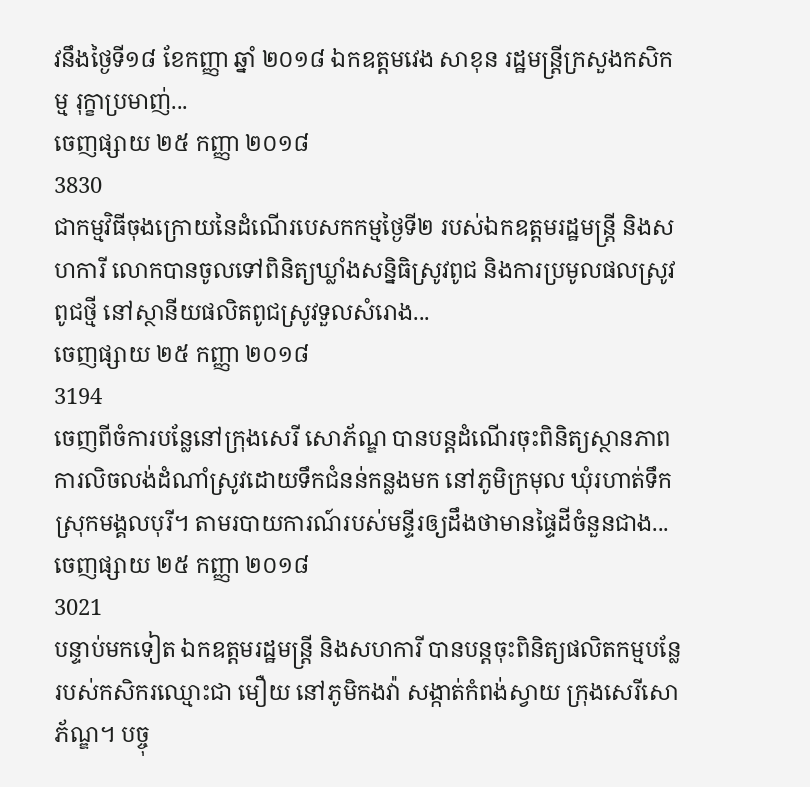វនឹងថ្ងៃទី១៨ ខែកញ្ញា ឆ្នាំ ២០១៨ ឯកឧត្តមវេង សាខុន រដ្ឋមន្រ្តីក្រសួងកសិកម្ម រុក្ខាប្រមាញ់...
ចេញផ្សាយ ២៥ កញ្ញា ២០១៨
3830
ជាកម្មវិធីចុងក្រោយនៃដំណើរបេសកកម្មថ្ងៃទី២ របស់ឯកឧត្តមរដ្ឋមន្រ្តី និងសហការី លោកបានចូលទៅពិនិត្យឃ្លាំងសន្និធិស្រូវពូជ និងការប្រមូលផលស្រូវពូជថ្មី នៅស្ថានីយផលិតពូជស្រូវទួលសំរោង...
ចេញផ្សាយ ២៥ កញ្ញា ២០១៨
3194
ចេញពីចំការបន្លែនៅក្រុងសេរី សោភ័ណ្ឌ បានបន្តដំណើរចុះពិនិត្យស្ថានភាពការលិចលង់ដំណាំស្រូវដោយទឹកជំនន់កន្លងមក នៅភូមិក្រមុល ឃុំរហាត់ទឹក ស្រុកមង្គលបុរី។ តាមរបាយការណ៍របស់មន្ទីរឲ្យដឹងថាមានផ្ទៃដីចំនួនជាង...
ចេញផ្សាយ ២៥ កញ្ញា ២០១៨
3021
បន្ទាប់មកទៀត ឯកឧត្តមរដ្ឋមន្ត្រី និងសហការី បានបន្តចុះពិនិត្យផលិតកម្មបន្លែ របស់កសិករឈ្មោះជា មឿយ នៅភូមិកងវ៉ា សង្កាត់កំពង់ស្វាយ ក្រុងសេរីសោភ័ណ្ឌ។ បច្ចុ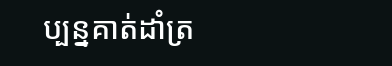ប្បន្នគាត់ដាំត្រ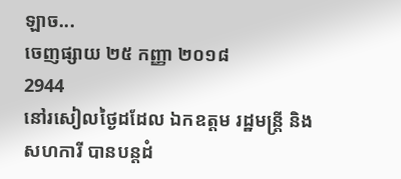ឡាច...
ចេញផ្សាយ ២៥ កញ្ញា ២០១៨
2944
នៅរសៀលថ្ងៃដដែល ឯកឧត្តម រដ្ឋមន្រ្តី និងសហការី បានបន្តដំ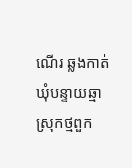ណើរ ឆ្លងកាត់ឃុំបន្ទាយឆ្មា ស្រុកថ្មពួក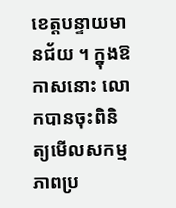ខេត្តបន្ទាយមានជ័យ ។ ក្នុងឱកាសនោះ លោកបានចុះពិនិត្យមើលសកម្មភាពប្រ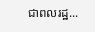ជាពលរដ្ឋ...